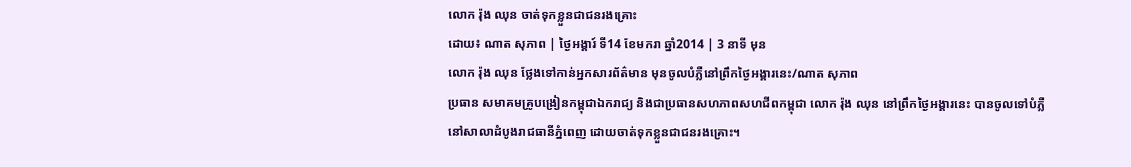លោក រ៉ុង ឈុន ចាត់ទុកខ្លួនជាជនរងគ្រោះ
ដោយ៖ ណាត សុភាព | ថ្ងៃអង្គារ៍ ទី14 ខែមករា ឆ្នាំ2014 | 3 នាទី មុន
លោក រ៉ុង ឈុន ថ្លែងទៅកាន់អ្នកសារព័ត៌មាន មុនចូលបំភ្លឺនៅព្រឹកថ្ងៃអង្គារនេះ/ណាត សុភាព
ប្រធាន សមាគមគ្រូបង្រៀនកម្ពុជាឯករាជ្យ និងជាប្រធានសហភាពសហជីពកម្ពុជា លោក រ៉ុង ឈុន នៅព្រឹកថ្ងៃអង្គារនេះ បានចូលទៅបំភ្លឺនៅសាលាដំបូងរាជធានីភ្នំពេញ ដោយចាត់ទុកខ្លួនជាជនរងគ្រោះ។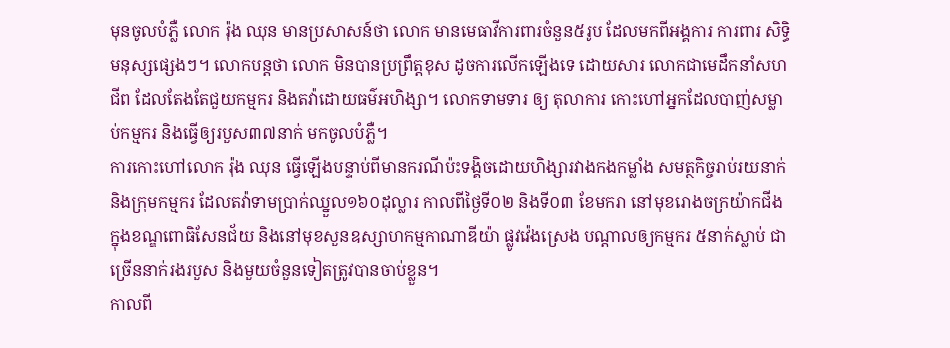មុនចូលបំភ្លឺ លោក រ៉ុង ឈុន មានប្រសាសន៍ថា លោក មានមេធាវីការពារចំនួន៥រូប ដែលមកពីអង្គការ ការពារ សិទ្ធិមនុស្សផ្សេងៗ។ លោកបន្តថា លោក មិនបានប្រព្រឹត្តខុស ដូចការលើកឡើងទេ ដោយសារ លោកជាមេដឹកនាំសហជីព ដែលតែងតែជួយកម្មករ និងតវ៉ាដោយធម៌អហិង្សា។ លោកទាមទារ ឲ្យ តុលាការ កោះហៅអ្នកដែលបាញ់សម្លាប់កម្មករ និងធ្វើឲ្យរបួស៣៧នាក់ មកចូលបំភ្លឺ។
ការកោះហៅលោក រ៉ុង ឈុន ធ្វើឡើងបន្ទាប់ពីមានករណីប៉ះទង្គិចដោយហិង្សារវាងកងកម្លាំង សមត្ថកិច្ចរាប់រយនាក់ និងក្រុមកម្មករ ដែលតវ៉ាទាមប្រាក់ឈ្នួល១៦០ដុល្លារ កាលពីថ្ងៃទី០២ និងទី០៣ ខែមករា នៅមុខរោងចក្រយ៉ាកជីង ក្នុងខណ្ឌពោធិសែនជ័យ និងនៅមុខសួនឧស្សាហកម្មកាណាឌីយ៉ា ផ្លូវវ៉េងស្រេង បណ្តាលឲ្យកម្មករ ៥នាក់ស្លាប់ ជាច្រើននាក់រងរបួស និងមួយចំនួនទៀតត្រូវបានចាប់ខ្លួន។
កាលពី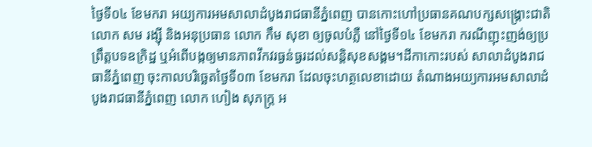ថ្ងៃទី០៤ ខែមករា អយ្យការអមសាលាដំបូងរាជធានីភ្នំពេញ បានកោះហៅប្រធានគណបក្សសង្គ្រោះជាតិ លោក សម រង្ស៊ី និងអនុប្រធាន លោក កឹម សុខា ឲ្យចូលបំភ្លឺ នៅថ្ងៃទី១៤ ខែមករា ករណីញុះញង់ឲ្យប្រព្រឹត្តបទឧក្រិដ្ឋ ឬអំពើបង្កឲ្យមានភាពវឹកវរធ្ងន់ធ្ងរដល់សន្តិសុខសង្គម។ដីកាកោះរបស់ សាលាដំបូងរាជធានីភ្នំពេញ ចុះកាលបរិច្ឆេតថ្ងៃទី០៣ ខែមករា ដែលចុះហត្ថលេខាដោយ តំណាងអយ្យការអមសាលាដំបូងរាជធានីភ្នំពេញ លោក ហៀង សុភក្ត្រ អ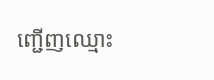ញ្ជើញឈ្មោះ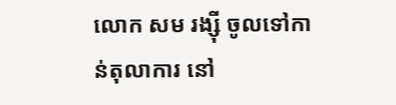លោក សម រង្ស៊ី ចូលទៅកាន់តុលាការ នៅ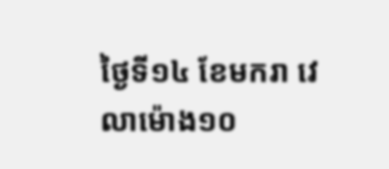ថ្ងៃទី១៤ ខែមករា វេលាម៉ោង១០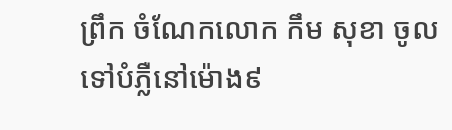ព្រឹក ចំណែកលោក កឹម សុខា ចូលទៅបំភ្លឺនៅម៉ោង៩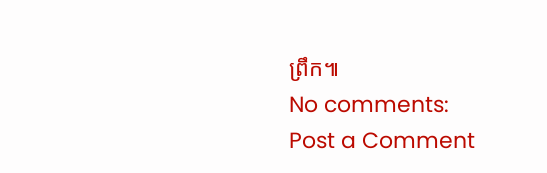ព្រឹក៕
No comments:
Post a Comment